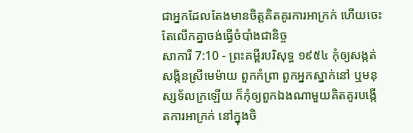ជាអ្នកដែលតែងមានចិត្តគិតគូរការអាក្រក់ ហើយចេះតែលើកគ្នាចង់ធ្វើចំបាំងជានិច្ច
សាការី 7:10 - ព្រះគម្ពីរបរិសុទ្ធ ១៩៥៤ កុំឲ្យសង្កត់សង្កិនស្រីមេម៉ាយ ពួកកំព្រា ពួកអ្នកស្នាក់នៅ ឬមនុស្សទ័លក្រឡើយ ក៏កុំឲ្យពួកឯងណាមួយគិតគូរបង្កើតការអាក្រក់ នៅក្នុងចិ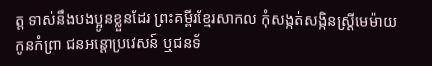ត្ត ទាស់នឹងបងប្អូនខ្លួនដែរ ព្រះគម្ពីរខ្មែរសាកល កុំសង្កត់សង្កិនស្ត្រីមេម៉ាយ កូនកំព្រា ជនអន្តោប្រវេសន៍ ឬជនទ័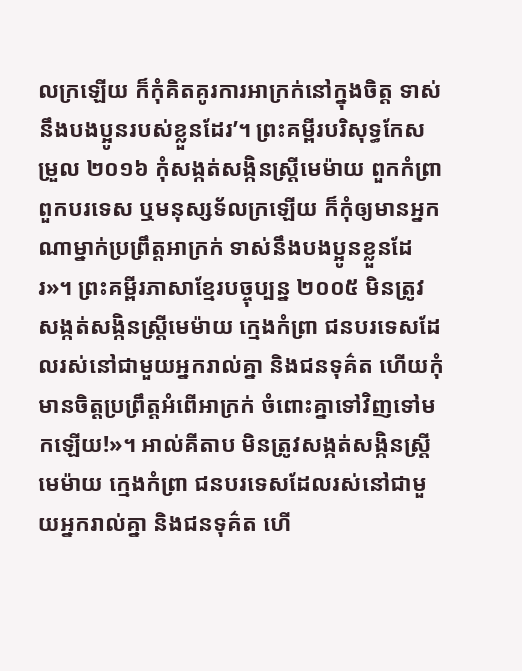លក្រឡើយ ក៏កុំគិតគូរការអាក្រក់នៅក្នុងចិត្ត ទាស់នឹងបងប្អូនរបស់ខ្លួនដែរ’។ ព្រះគម្ពីរបរិសុទ្ធកែសម្រួល ២០១៦ កុំសង្កត់សង្កិនស្ត្រីមេម៉ាយ ពួកកំព្រា ពួកបរទេស ឬមនុស្សទ័លក្រឡើយ ក៏កុំឲ្យមានអ្នកណាម្នាក់ប្រព្រឹត្តអាក្រក់ ទាស់នឹងបងប្អូនខ្លួនដែរ»។ ព្រះគម្ពីរភាសាខ្មែរបច្ចុប្បន្ន ២០០៥ មិនត្រូវសង្កត់សង្កិនស្ត្រីមេម៉ាយ ក្មេងកំព្រា ជនបរទេសដែលរស់នៅជាមួយអ្នករាល់គ្នា និងជនទុគ៌ត ហើយកុំមានចិត្តប្រព្រឹត្តអំពើអាក្រក់ ចំពោះគ្នាទៅវិញទៅមកឡើយ!»។ អាល់គីតាប មិនត្រូវសង្កត់សង្កិនស្ត្រីមេម៉ាយ ក្មេងកំព្រា ជនបរទេសដែលរស់នៅជាមួយអ្នករាល់គ្នា និងជនទុគ៌ត ហើ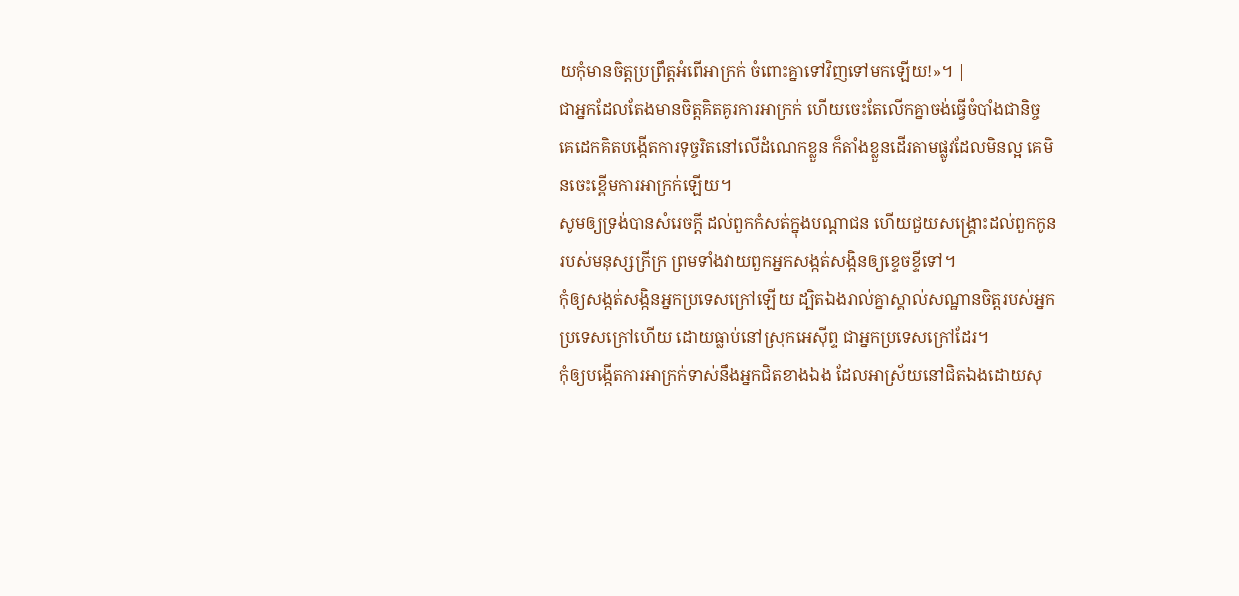យកុំមានចិត្តប្រព្រឹត្តអំពើអាក្រក់ ចំពោះគ្នាទៅវិញទៅមកឡើយ!»។ |
ជាអ្នកដែលតែងមានចិត្តគិតគូរការអាក្រក់ ហើយចេះតែលើកគ្នាចង់ធ្វើចំបាំងជានិច្ច
គេដេកគិតបង្កើតការទុច្ចរិតនៅលើដំណេកខ្លួន ក៏តាំងខ្លួនដើរតាមផ្លូវដែលមិនល្អ គេមិនចេះខ្ពើមការអាក្រក់ឡើយ។
សូមឲ្យទ្រង់បានសំរេចក្តី ដល់ពួកកំសត់ក្នុងបណ្តាជន ហើយជួយសង្គ្រោះដល់ពួកកូនរបស់មនុស្សក្រីក្រ ព្រមទាំងវាយពួកអ្នកសង្កត់សង្កិនឲ្យខ្ទេចខ្ទីទៅ។
កុំឲ្យសង្កត់សង្កិនអ្នកប្រទេសក្រៅឡើយ ដ្បិតឯងរាល់គ្នាស្គាល់សណ្ឋានចិត្តរបស់អ្នកប្រទេសក្រៅហើយ ដោយធ្លាប់នៅស្រុកអេស៊ីព្ទ ជាអ្នកប្រទេសក្រៅដែរ។
កុំឲ្យបង្កើតការអាក្រក់ទាស់នឹងអ្នកជិតខាងឯង ដែលអាស្រ័យនៅជិតឯងដោយសុ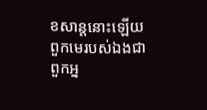ខសាន្តនោះឡើយ
ពួកមេរបស់ឯងជាពួកអ្ន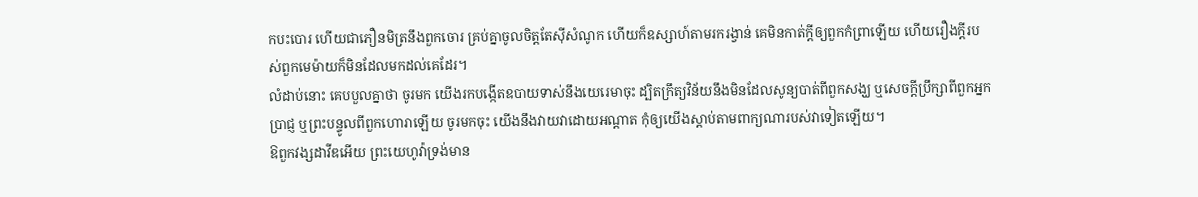កបះបោរ ហើយជាភឿនមិត្រនឹងពួកចោរ គ្រប់គ្នាចូលចិត្តតែស៊ីសំណូក ហើយក៏ឧស្សាហ៍តាមរករង្វាន់ គេមិនកាត់ក្តីឲ្យពួកកំព្រាឡើយ ហើយរឿងក្តីរបស់ពួកមេម៉ាយក៏មិនដែលមកដល់គេដែរ។
លំដាប់នោះ គេបបួលគ្នាថា ចូរមក យើងរកបង្កើតឧបាយទាស់នឹងយេរេមាចុះ ដ្បិតក្រឹត្យវិន័យនឹងមិនដែលសូន្យបាត់ពីពួកសង្ឃ ឬសេចក្ដីប្រឹក្សាពីពួកអ្នកប្រាជ្ញ ឬព្រះបន្ទូលពីពួកហោរាឡើយ ចូរមកចុះ យើងនឹងវាយវាដោយអណ្តាត កុំឲ្យយើងស្តាប់តាមពាក្យណារបស់វាទៀតឡើយ។
ឱពួកវង្សដាវីឌអើយ ព្រះយេហូវ៉ាទ្រង់មាន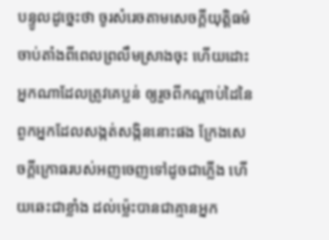បន្ទូលដូច្នេះថា ចូរសំរេចតាមសេចក្ដីយុត្តិធម៌ ចាប់តាំងពីពេលព្រលឹមស្រាងចុះ ហើយដោះអ្នកណាដែលត្រូវគេប្លន់ ឲ្យរួចពីកណ្តាប់ដៃនៃពួកអ្នកដែលសង្កត់សង្កិននោះផង ក្រែងសេចក្ដីក្រោធរបស់អញចេញទៅដូចជាភ្លើង ហើយឆេះជាខ្លាំង ដល់ម៉្លេះបានជាគ្មានអ្នក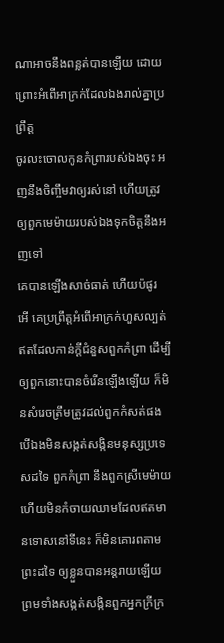ណាអាចនឹងពន្លត់បានឡើយ ដោយព្រោះអំពើអាក្រក់ដែលឯងរាល់គ្នាប្រព្រឹត្ត
ចូរលះចោលកូនកំព្រារបស់ឯងចុះ អញនឹងចិញ្ចឹមវាឲ្យរស់នៅ ហើយត្រូវឲ្យពួកមេម៉ាយរបស់ឯងទុកចិត្តនឹងអញទៅ
គេបានឡើងសាច់ធាត់ ហើយប៉ផូរ អើ គេប្រព្រឹត្តអំពើអាក្រក់ហួសល្បត់ ឥតដែលកាន់ក្តីជំនួសពួកកំព្រា ដើម្បីឲ្យពួកនោះបានចំរើនឡើងឡើយ ក៏មិនសំរេចត្រឹមត្រូវដល់ពួកកំសត់ផង
បើឯងមិនសង្កត់សង្កិនមនុស្សប្រទេសដទៃ ពួកកំព្រា នឹងពួកស្រីមេម៉ាយ ហើយមិនកំចាយឈាមដែលឥតមានទោសនៅទីនេះ ក៏មិនគោរពតាមព្រះដទៃ ឲ្យខ្លួនបានអន្តរាយឡើយ
ព្រមទាំងសង្កត់សង្កិនពួកអ្នកក្រីក្រ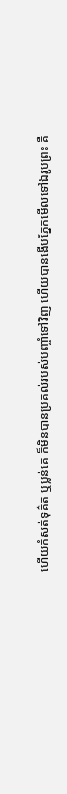ហើយកំសត់ទុគ៌ត ឬប្លន់គេ ក៏មិនបានប្រគល់របស់បញ្ចាំទៅវិញ ហើយបានងើបភ្នែកមើលទៅឯរូបព្រះ គឺ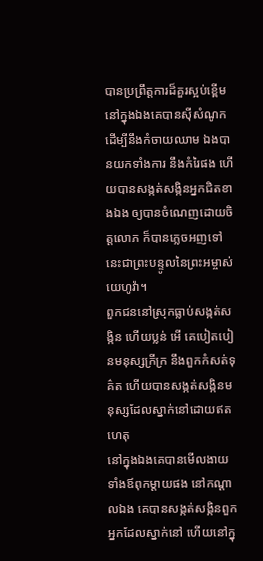បានប្រព្រឹត្តការដ៏គួរស្អប់ខ្ពើម
នៅក្នុងឯងគេបានស៊ីសំណូក ដើម្បីនឹងកំចាយឈាម ឯងបានយកទាំងការ នឹងកំរៃផង ហើយបានសង្កត់សង្កិនអ្នកជិតខាងឯង ឲ្យបានចំណេញដោយចិត្តលោភ ក៏បានភ្លេចអញទៅ នេះជាព្រះបន្ទូលនៃព្រះអម្ចាស់យេហូវ៉ា។
ពួកជននៅស្រុកធ្លាប់សង្កត់សង្កិន ហើយប្លន់ អើ គេបៀតបៀនមនុស្សក្រីក្រ នឹងពួកកំសត់ទុគ៌ត ហើយបានសង្កត់សង្កិនមនុស្សដែលស្នាក់នៅដោយឥតហេតុ
នៅក្នុងឯងគេបានមើលងាយទាំងឪពុកម្តាយផង នៅកណ្តាលឯង គេបានសង្កត់សង្កិនពួកអ្នកដែលស្នាក់នៅ ហើយនៅក្នុ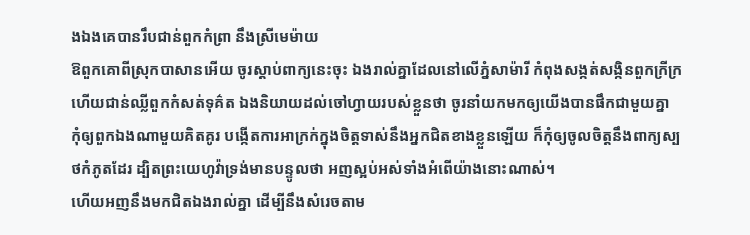ងឯងគេបានរឹបជាន់ពួកកំព្រា នឹងស្រីមេម៉ាយ
ឱពួកគោពីស្រុកបាសានអើយ ចូរស្តាប់ពាក្យនេះចុះ ឯងរាល់គ្នាដែលនៅលើភ្នំសាម៉ារី កំពុងសង្កត់សង្កិនពួកក្រីក្រ ហើយជាន់ឈ្លីពួកកំសត់ទុគ៌ត ឯងនិយាយដល់ចៅហ្វាយរបស់ខ្លួនថា ចូរនាំយកមកឲ្យយើងបានផឹកជាមួយគ្នា
កុំឲ្យពួកឯងណាមួយគិតគូរ បង្កើតការអាក្រក់ក្នុងចិត្តទាស់នឹងអ្នកជិតខាងខ្លួនឡើយ ក៏កុំឲ្យចូលចិត្តនឹងពាក្យស្បថកំភូតដែរ ដ្បិតព្រះយេហូវ៉ាទ្រង់មានបន្ទូលថា អញស្អប់អស់ទាំងអំពើយ៉ាងនោះណាស់។
ហើយអញនឹងមកជិតឯងរាល់គ្នា ដើម្បីនឹងសំរេចតាម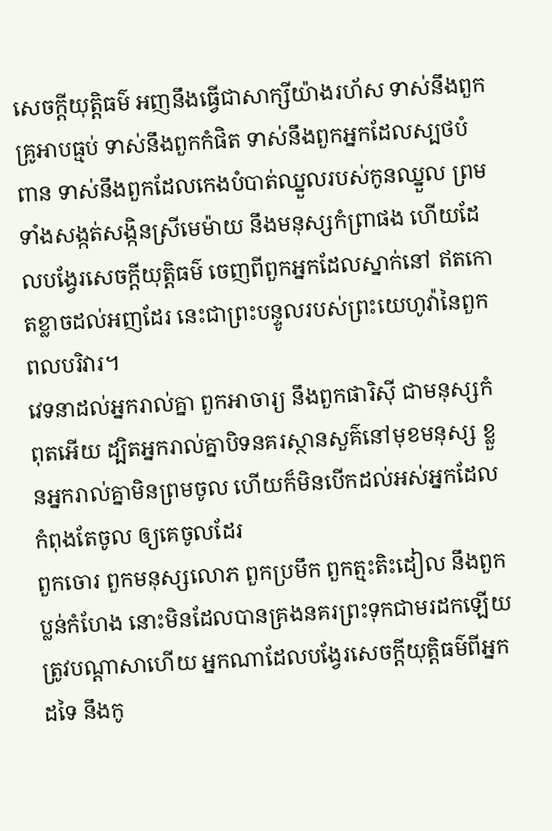សេចក្ដីយុត្តិធម៌ អញនឹងធ្វើជាសាក្សីយ៉ាងរហ័ស ទាស់នឹងពួកគ្រូអាបធ្មប់ ទាស់នឹងពួកកំផិត ទាស់នឹងពួកអ្នកដែលស្បថបំពាន ទាស់នឹងពួកដែលកេងបំបាត់ឈ្នួលរបស់កូនឈ្នួល ព្រមទាំងសង្កត់សង្កិនស្រីមេម៉ាយ នឹងមនុស្សកំព្រាផង ហើយដែលបង្វែរសេចក្ដីយុត្តិធម៌ ចេញពីពួកអ្នកដែលស្នាក់នៅ ឥតកោតខ្លាចដល់អញដែរ នេះជាព្រះបន្ទូលរបស់ព្រះយេហូវ៉ានៃពួកពលបរិវារ។
វេទនាដល់អ្នករាល់គ្នា ពួកអាចារ្យ នឹងពួកផារិស៊ី ជាមនុស្សកំពុតអើយ ដ្បិតអ្នករាល់គ្នាបិទនគរស្ថានសួគ៌នៅមុខមនុស្ស ខ្លួនអ្នករាល់គ្នាមិនព្រមចូល ហើយក៏មិនបើកដល់អស់អ្នកដែលកំពុងតែចូល ឲ្យគេចូលដែរ
ពួកចោរ ពួកមនុស្សលោភ ពួកប្រមឹក ពួកត្មះតិះដៀល នឹងពួកប្លន់កំហែង នោះមិនដែលបានគ្រងនគរព្រះទុកជាមរដកឡើយ
ត្រូវបណ្តាសាហើយ អ្នកណាដែលបង្វែរសេចក្ដីយុត្តិធម៌ពីអ្នកដទៃ នឹងកូ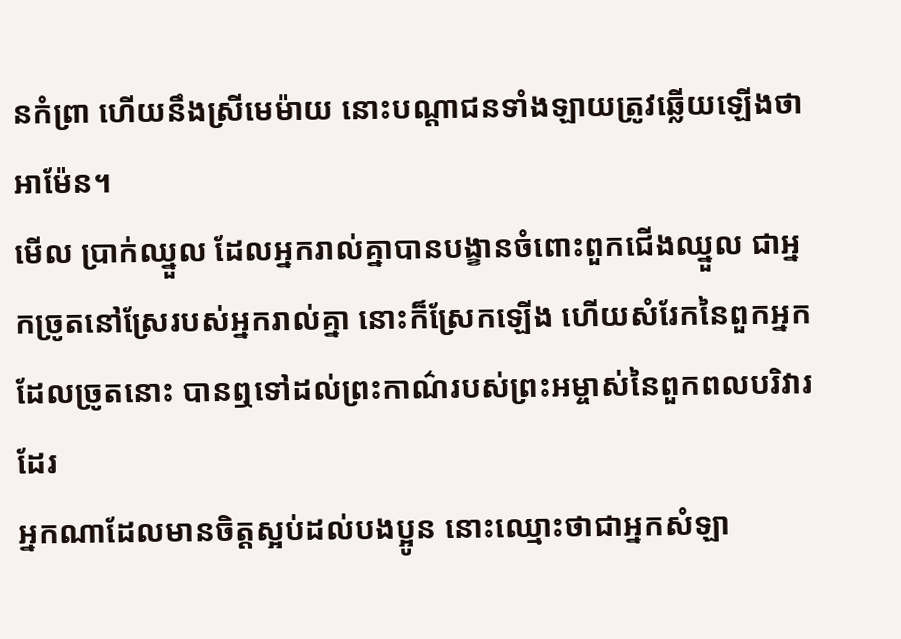នកំព្រា ហើយនឹងស្រីមេម៉ាយ នោះបណ្តាជនទាំងឡាយត្រូវឆ្លើយឡើងថា អាម៉ែន។
មើល ប្រាក់ឈ្នួល ដែលអ្នករាល់គ្នាបានបង្ខានចំពោះពួកជើងឈ្នួល ជាអ្នកច្រូតនៅស្រែរបស់អ្នករាល់គ្នា នោះក៏ស្រែកឡើង ហើយសំរែកនៃពួកអ្នកដែលច្រូតនោះ បានឮទៅដល់ព្រះកាណ៌របស់ព្រះអម្ចាស់នៃពួកពលបរិវារដែរ
អ្នកណាដែលមានចិត្តស្អប់ដល់បងប្អូន នោះឈ្មោះថាជាអ្នកសំឡា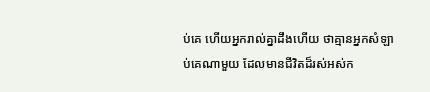ប់គេ ហើយអ្នករាល់គ្នាដឹងហើយ ថាគ្មានអ្នកសំឡាប់គេណាមួយ ដែលមានជីវិតដ៏រស់អស់ក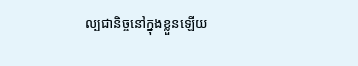ល្បជានិច្ចនៅក្នុងខ្លួនឡើយ